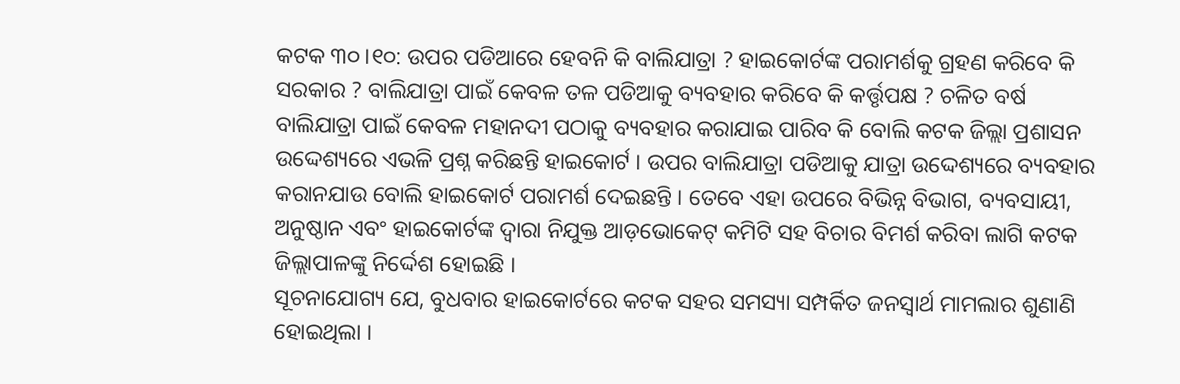କଟକ ୩୦।୧୦: ଉପର ପଡିଆରେ ହେବନି କି ବାଲିଯାତ୍ରା ? ହାଇକୋର୍ଟଙ୍କ ପରାମର୍ଶକୁ ଗ୍ରହଣ କରିବେ କି ସରକାର ? ବାଲିଯାତ୍ରା ପାଇଁ କେବଳ ତଳ ପଡିଆକୁ ବ୍ୟବହାର କରିବେ କି କର୍ତ୍ତୃପକ୍ଷ ? ଚଳିତ ବର୍ଷ ବାଲିଯାତ୍ରା ପାଇଁ କେବଳ ମହାନଦୀ ପଠାକୁ ବ୍ୟବହାର କରାଯାଇ ପାରିବ କି ବୋଲି କଟକ ଜିଲ୍ଲା ପ୍ରଶାସନ ଉଦ୍ଦେଶ୍ୟରେ ଏଭଳି ପ୍ରଶ୍ନ କରିଛନ୍ତି ହାଇକୋର୍ଟ । ଉପର ବାଲିଯାତ୍ରା ପଡିଆକୁ ଯାତ୍ରା ଉଦ୍ଦେଶ୍ୟରେ ବ୍ୟବହାର କରାନଯାଉ ବୋଲି ହାଇକୋର୍ଟ ପରାମର୍ଶ ଦେଇଛନ୍ତି । ତେବେ ଏହା ଉପରେ ବିଭିନ୍ନ ବିଭାଗ, ବ୍ୟବସାୟୀ, ଅନୁଷ୍ଠାନ ଏବଂ ହାଇକୋର୍ଟଙ୍କ ଦ୍ୱାରା ନିଯୁକ୍ତ ଆଡ଼ଭୋକେଟ୍ କମିଟି ସହ ବିଚାର ବିମର୍ଶ କରିବା ଲାଗି କଟକ ଜିଲ୍ଲାପାଳଙ୍କୁ ନିର୍ଦ୍ଦେଶ ହୋଇଛି ।
ସୂଚନାଯୋଗ୍ୟ ଯେ, ବୁଧବାର ହାଇକୋର୍ଟରେ କଟକ ସହର ସମସ୍ୟା ସମ୍ପର୍କିତ ଜନସ୍ୱାର୍ଥ ମାମଲାର ଶୁଣାଣି ହୋଇଥିଲା ।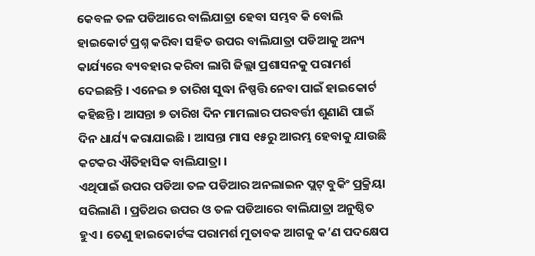କେବଳ ତଳ ପଡିଆରେ ବାଲିଯାତ୍ରା ହେବା ସମ୍ଭବ କି ବୋଲି ହାଇକୋର୍ଟ ପ୍ରଶ୍ନ କରିବା ସହିତ ଉପର ବାଲିଯାତ୍ରା ପଡିଆକୁ ଅନ୍ୟ କାର୍ଯ୍ୟରେ ବ୍ୟବହାର କରିବା ଲାଗି ଜିଲ୍ଲା ପ୍ରଶାସନକୁ ପରାମର୍ଶ ଦେଇଛନ୍ତି । ଏନେଇ ୭ ତାରିଖ ସୁଦ୍ଧା ନିଷ୍ପତ୍ତି ନେବା ପାଇଁ ହାଇକୋର୍ଟ କହିଛନ୍ତି । ଆସନ୍ତା ୭ ତାରିଖ ଦିନ ମାମଲାର ପରବର୍ତ୍ତୀ ଶୁଣାଣି ପାଇଁ ଦିନ ଧାର୍ଯ୍ୟ କରାଯାଇଛି । ଆସନ୍ତା ମାସ ୧୫ରୁ ଆରମ୍ଭ ହେବାକୁ ଯାଉଛି କଟକର ଐତିହାସିକ ବାଲିଯାତ୍ରା ।
ଏଥିପାଇଁ ଉପର ପଡିଆ ତଳ ପଡିଆର ଅନଲାଇନ ପ୍ଲଟ୍ ବୁକିଂ ପ୍ରକ୍ରିୟା ସରିଲାଣି । ପ୍ରତିଥର ଉପର ଓ ତଳ ପଡିଆରେ ବାଲିଯାତ୍ରା ଅନୁଷ୍ଠିତ ହୁଏ । ତେଣୁ ହାଇକୋର୍ଟଙ୍କ ପରାମର୍ଶ ମୁତାବକ ଆଗକୁ କ’ଣ ପଦକ୍ଷେପ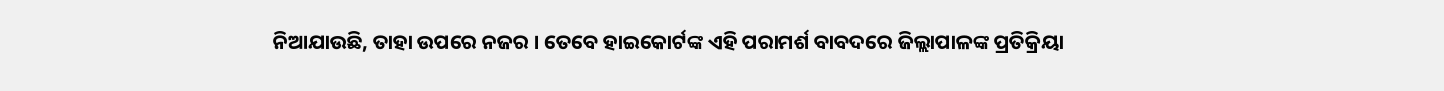ନିଆଯାଉଛି, ତାହା ଉପରେ ନଜର । ତେବେ ହାଇକୋର୍ଟଙ୍କ ଏହି ପରାମର୍ଶ ବାବଦରେ ଜିଲ୍ଲାପାଳଙ୍କ ପ୍ରତିକ୍ରିୟା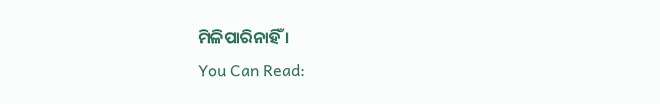ମିଳିପାରିନାହିଁ ।
You Can Read: